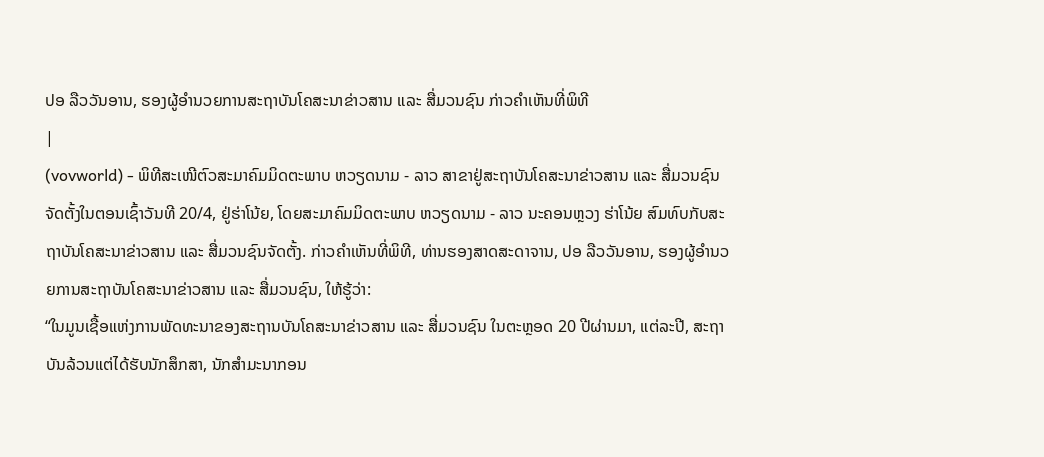ປອ ລືວວັນອານ, ຮອງຜູ້ອຳນວຍການສະຖາບັນໂຄສະນາຂ່າວສານ ແລະ ສື່ມວນຊົນ ກ່າວຄຳເຫັນທີ່ພິທີ
|
(vovworld) - ພິທີສະເໜີຕົວສະມາຄົມມິດຕະພາບ ຫວຽດນາມ - ລາວ ສາຂາຢູ່ສະຖາບັນໂຄສະນາຂ່າວສານ ແລະ ສື່ມວນຊົນ ຈັດຕັ້ງໃນຕອນເຊົ້າວັນທີ 20/4, ຢູ່ຮ່າໂນ້ຍ, ໂດຍສະມາຄົມມິດຕະພາບ ຫວຽດນາມ - ລາວ ນະຄອນຫຼວງ ຮ່າໂນ້ຍ ສົມທົບກັບສະຖາບັນໂຄສະນາຂ່າວສານ ແລະ ສື່ມວນຊົນຈັດຕັ້ງ. ກ່າວຄຳເຫັນທີ່ພິທີ, ທ່ານຮອງສາດສະດາຈານ, ປອ ລືວວັນອານ, ຮອງຜູ້ອຳນວຍການສະຖາບັນໂຄສະນາຂ່າວສານ ແລະ ສື່ມວນຊົນ, ໃຫ້ຮູ້ວ່າ:
“ໃນມູນເຊື້ອແຫ່ງການພັດທະນາຂອງສະຖານບັນໂຄສະນາຂ່າວສານ ແລະ ສື່ມວນຊົນ ໃນຕະຫຼອດ 20 ປີຜ່ານມາ, ແຕ່ລະປີ, ສະຖາບັນລ້ວນແຕ່ໄດ້ຮັບນັກສຶກສາ, ນັກສຳມະນາກອນ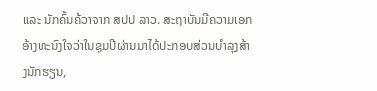ແລະ ນັກຄົ້ນຄ້ວາຈາກ ສປປ ລາວ. ສະຖາບັນມີຄວາມເອກອ້າງທະນົງໃຈວ່າໃນຊຸມປີຜ່ານມາໄດ້ປະກອບສ່ວນບຳລຸງສ້າງນັກຮຽນ,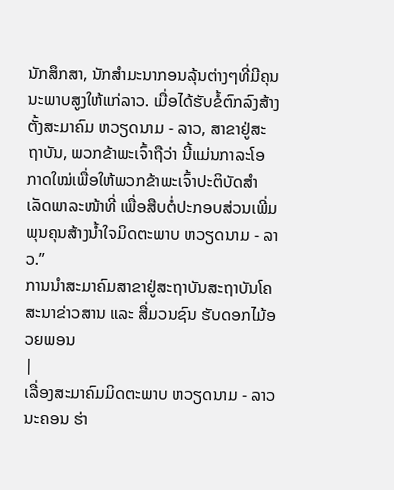ນັກສຶກສາ, ນັກສຳມະນາກອນລຸ້ນຕ່າງໆທີ່ມີຄຸນນະພາບສູງໃຫ້ແກ່ລາວ. ເມື່ອໄດ້ຮັບຂໍ້ຕົກລົງສ້າງຕັ້ງສະມາຄົມ ຫວຽດນາມ - ລາວ, ສາຂາຢູ່ສະຖາບັນ, ພວກຂ້າພະເຈົ້າຖືວ່າ ນີ້ແມ່ນກາລະໂອກາດໃໝ່ເພື່ອໃຫ້ພວກຂ້າພະເຈົ້າປະຕິບັດສຳເລັດພາລະໜ້າທີ່ ເພື່ອສືບຕໍ່ປະກອບສ່ວນເພີ່ມພຸນຄຸນສ້າງນ້ຳໃຈມິດຕະພາບ ຫວຽດນາມ - ລາວ.”
ການນຳສະມາຄົມສາຂາຢູ່ສະຖາບັນສະຖາບັນໂຄສະນາຂ່າວສານ ແລະ ສື່ມວນຊົນ ຮັບດອກໄມ້ອວຍພອນ
|
ເລື່ອງສະມາຄົມມິດຕະພາບ ຫວຽດນາມ - ລາວ ນະຄອນ ຮ່າ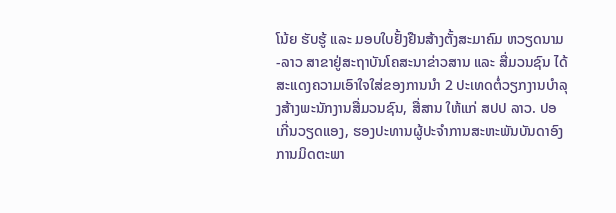ໂນ້ຍ ຮັບຮູ້ ແລະ ມອບໃບຢັ້ງຢືນສ້າງຕັ້ງສະມາຄົມ ຫວຽດນາມ -ລາວ ສາຂາຢູ່ສະຖາບັນໂຄສະນາຂ່າວສານ ແລະ ສື່ມວນຊົນ ໄດ້ສະແດງຄວາມເອົາໃຈໃສ່ຂອງການນຳ 2 ປະເທດຕໍ່ວຽກງານບຳລຸງສ້າງພະນັກງານສື່ມວນຊົນ, ສື່ສານ ໃຫ້ແກ່ ສປປ ລາວ. ປອ ເກີ່ນວຽດແອງ, ຮອງປະທານຜູ້ປະຈຳການສະຫະພັນບັນດາອົງການມິດຕະພາ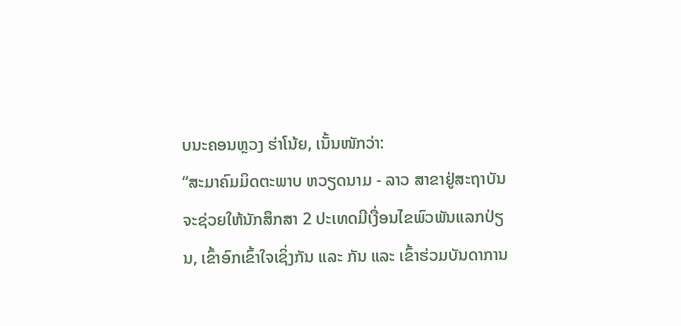ບນະຄອນຫຼວງ ຮ່າໂນ້ຍ, ເນັ້ນໜັກວ່າ:
“ສະມາຄົມມິດຕະພາບ ຫວຽດນາມ - ລາວ ສາຂາຢູ່ສະຖາບັນ ຈະຊ່ວຍໃຫ້ນັກສຶກສາ 2 ປະເທດມີເງື່ອນໄຂພົວພັນແລກປ່ຽນ, ເຂົ້າອົກເຂົ້າໃຈເຊິ່ງກັນ ແລະ ກັນ ແລະ ເຂົ້າຮ່ວມບັນດາການ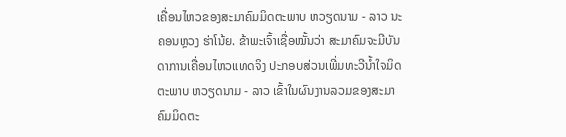ເຄື່ອນໄຫວຂອງສະມາຄົມມິດຕະພາບ ຫວຽດນາມ - ລາວ ນະຄອນຫຼວງ ຮ່າໂນ້ຍ. ຂ້າພະເຈົ້າເຊື່ອໝັ້ນວ່າ ສະມາຄົມຈະມີບັນດາການເຄື່ອນໄຫວແທດຈິງ ປະກອບສ່ວນເພີ່ມທະວີນ້ຳໃຈມິດຕະພາບ ຫວຽດນາມ - ລາວ ເຂົ້າໃນຜົນງານລວມຂອງສະມາຄົມມິດຕະ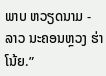ພາບ ຫວຽດນາມ - ລາວ ນະຄອນຫຼວງ ຮ່າໂນ້ຍ.”